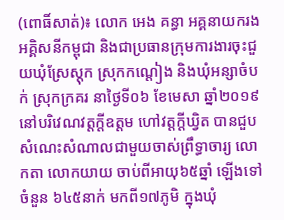(ពោធិ៍សាត់)៖ លោក អេង គន្ធា អគ្គនាយករងអគ្គិសនីកម្ពុជា និងជាប្រធានក្រុមការងារចុះជួយឃុំស្រែស្តុក ស្រុកកណ្តៀង និងឃុំអន្សាចំបក់ ស្រុកក្រគរ នាថ្ងៃទី០៦ ខែមេសា ឆ្នាំ២០១៩ នៅបរិវេណវត្តក្តីឧត្តម ហៅវត្តក្តីឃ្វិត បានជួបសំណេះសំណាលជាមួយចាស់ព្រឹទ្ធាចារ្យ លោកតា លោកយាយ ចាប់ពីអាយុ៦៥ឆ្នាំ ឡើងទៅចំនួន ៦៤៥នាក់ មកពី១៧ភូមិ ក្នុងឃុំ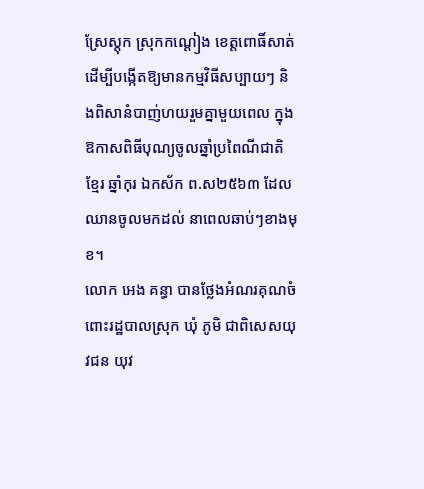ស្រែស្តុក ស្រុកកណ្តៀង ខេត្តពោធិ៍សាត់ ដើម្បីបង្កើតឱ្យមានកម្មវិធីសប្បាយៗ និងពិសានំបាញ់ហយរួមគ្នាមួយពេល ក្នុងឱកាសពិធីបុណ្យចូលឆ្នាំប្រពៃណីជាតិខ្មែរ ឆ្នាំកុរ ឯកស័ក ព.ស២៥៦៣ ដែលឈានចូលមកដល់ នាពេលឆាប់ៗខាងមុខ។
លោក អេង គន្ធា បានថ្លែងអំណរគុណចំពោះរដ្ឋបាលស្រុក ឃុំ ភូមិ ជាពិសេសយុវជន យុវ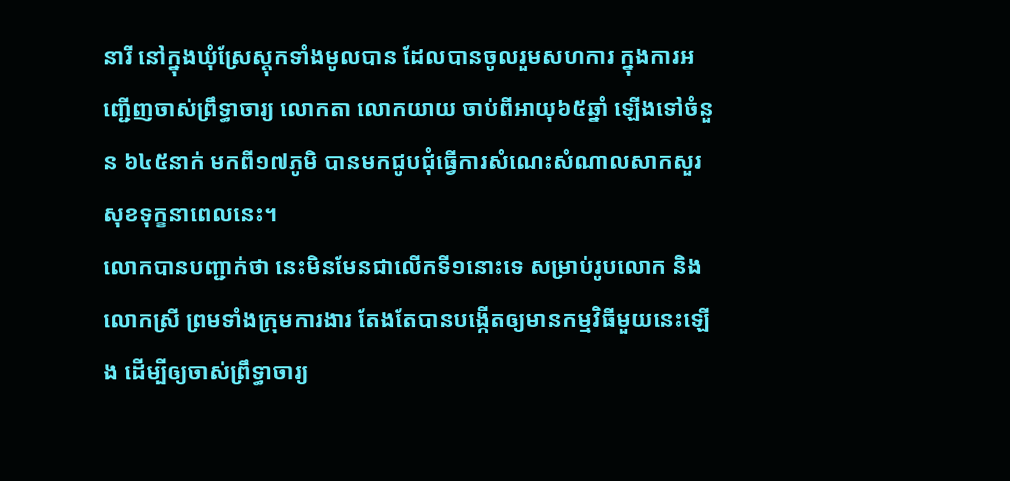នារី នៅក្នុងឃុំស្រែស្តុកទាំងមូលបាន ដែលបានចូលរួមសហការ ក្នុងការអញ្ជើញចាស់ព្រឹទ្ធាចារ្យ លោកតា លោកយាយ ចាប់ពីអាយុ៦៥ឆ្នាំ ឡើងទៅចំនួន ៦៤៥នាក់ មកពី១៧ភូមិ បានមកជូបជុំធ្វើការសំណេះសំណាលសាកសួរសុខទុក្ខនាពេលនេះ។
លោកបានបញ្ជាក់ថា នេះមិនមែនជាលើកទី១នោះទេ សម្រាប់រូបលោក និងលោកស្រី ព្រមទាំងក្រុមការងារ តែងតែបានបង្កើតឲ្យមានកម្មវិធីមួយនេះឡើង ដើម្បីឲ្យចាស់ព្រឹទ្ធាចារ្យ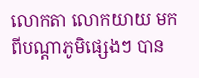លោកតា លោកយាយ មកពីបណ្តាភូមិផ្សេងៗ បាន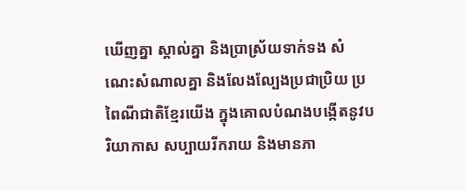ឃើញគ្នា ស្គាល់គ្នា និងប្រាស្រ័យទាក់ទង សំណេះសំណាលគ្នា និងលែងល្បែងប្រជាប្រិយ ប្រពៃណីជាតិខ្មែរយើង ក្នុងគោលបំណងបង្កើតនូវបរិយាកាស សប្បាយរីករាយ និងមានភា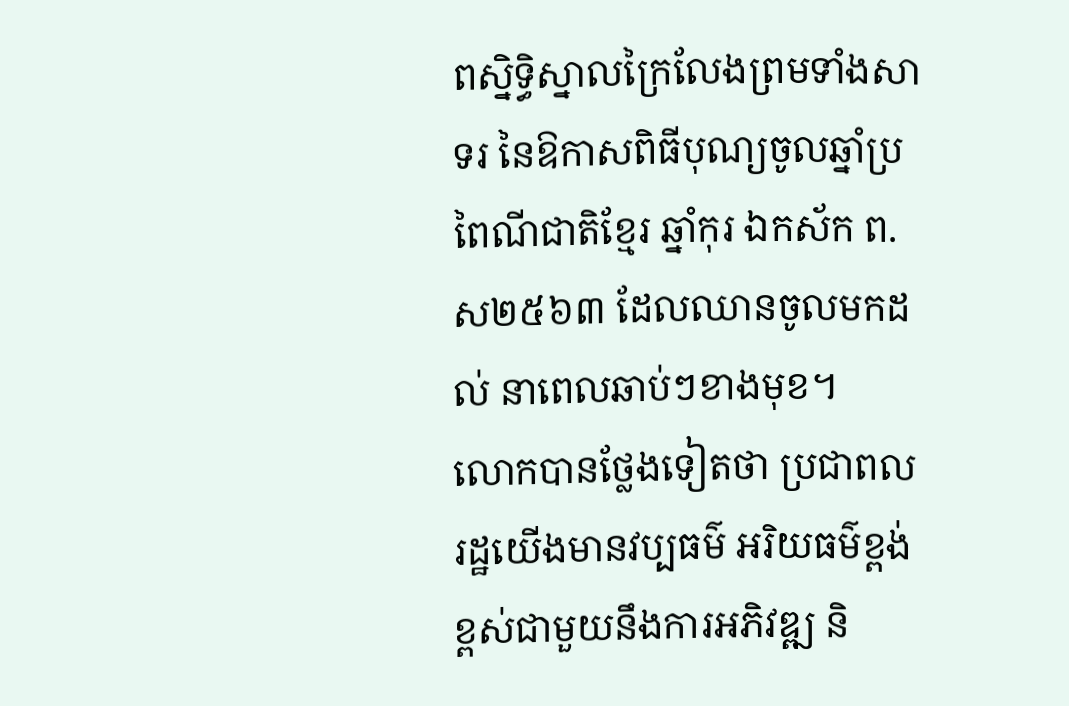ពស្និទ្ធិស្នាលក្រៃលែងព្រមទាំងសាទរ នៃឱកាសពិធីបុណ្យចូលឆ្នាំប្រពៃណីជាតិខ្មែរ ឆ្នាំកុរ ឯកស័ក ព.ស២៥៦៣ ដែលឈានចូលមកដល់ នាពេលឆាប់ៗខាងមុខ។
លោកបានថ្លែងទៀតថា ប្រជាពលរដ្ឋយើងមានវប្បធម៌ អរិយធម៌ខ្ពង់ខ្ពស់ជាមួយនឹងការអភិវឌ្ឍ និ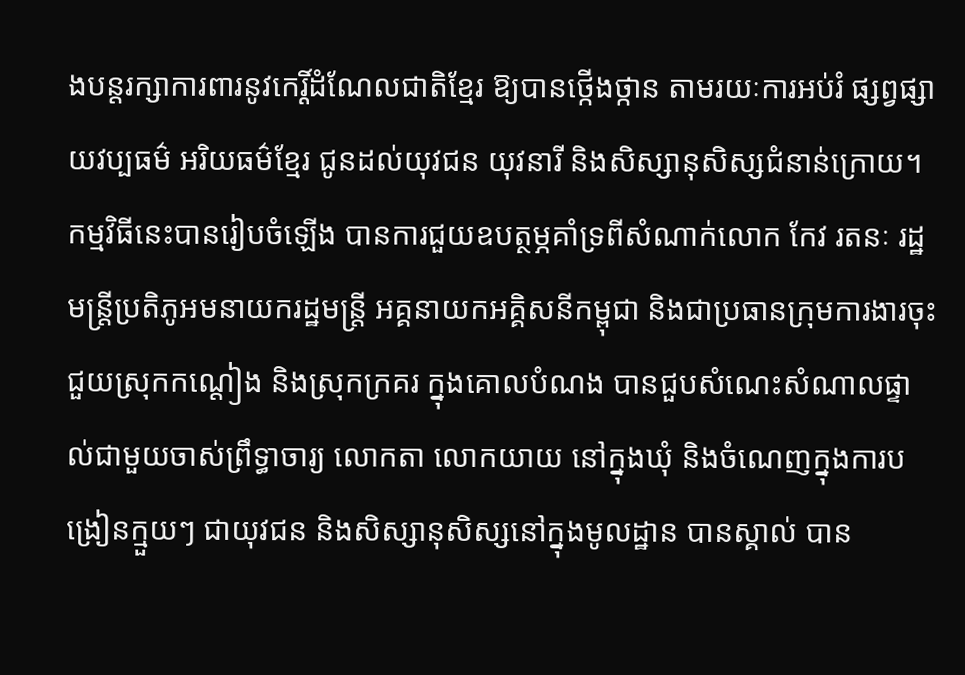ងបន្តរក្សាការពារនូវកេរ្តិ៍ដំណែលជាតិខ្មែរ ឱ្យបានថ្កើងថ្កាន តាមរយៈការអប់រំ ផ្សព្វផ្សាយវប្បធម៌ អរិយធម៌ខ្មែរ ជូនដល់យុវជន យុវនារី និងសិស្សានុសិស្សជំនាន់ក្រោយ។ កម្មវិធីនេះបានរៀបចំឡើង បានការជួយឧបត្ថម្ភគាំទ្រពីសំណាក់លោក កែវ រតនៈ រដ្ឋមន្រ្តីប្រតិភូអមនាយករដ្ឋមន្រ្តី អគ្គនាយកអគ្គិសនីកម្ពុជា និងជាប្រធានក្រុមការងារចុះជួយស្រុកកណ្តៀង និងស្រុកក្រគរ ក្នុងគោលបំណង បានជួបសំណេះសំណាលផ្ទាល់ជាមួយចាស់ព្រឹទ្ធាចារ្យ លោកតា លោកយាយ នៅក្នុងឃុំ និងចំណេញក្នុងការបង្រៀនក្មួយៗ ជាយុវជន និងសិស្សានុសិស្សនៅក្នុងមូលដ្ឋាន បានស្គាល់ បាន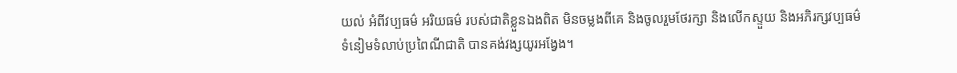យល់ អំពីវប្បធម៌ អរិយធម៌ របស់ជាតិខ្លួនឯងពិត មិនចម្លងពីគេ និងចូលរួមថែរក្សា និងលើកស្ទួយ និងអភិរក្សវប្បធម៌ ទំនៀមទំលាប់ប្រពៃណីជាតិ បានគង់វង្សយូរអង្វែង។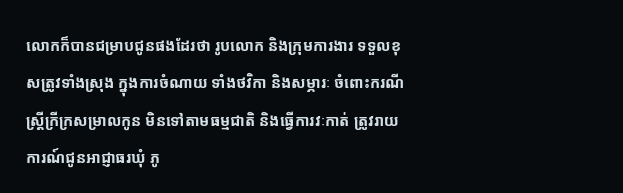លោកក៏បានជម្រាបជូនផងដែរថា រូបលោក និងក្រុមការងារ ទទួលខុសត្រូវទាំងស្រុង ក្នុងការចំណាយ ទាំងថវិកា និងសម្ភារៈ ចំពោះករណីស្ត្រីក្រីក្រសម្រាលកូន មិនទៅតាមធម្មជាតិ និងធ្វើការវៈកាត់ ត្រូវរាយការណ៍ជូនអាជ្ញាធរឃុំ ភូ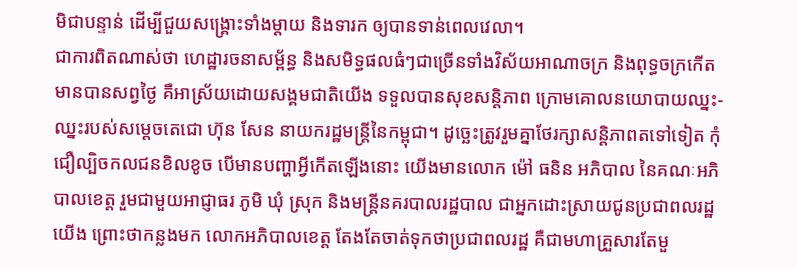មិជាបន្ទាន់ ដើម្បីជួយសង្គ្រោះទាំងម្តាយ និងទារក ឲ្យបានទាន់ពេលវេលា។
ជាការពិតណាស់ថា ហេដ្ឋារចនាសម្ព័ន្ធ និងសមិទ្ធផលធំៗជាច្រើនទាំងវិស័យអាណាចក្រ និងពុទ្ធចក្រកើតមានបានសព្វថ្ងៃ គឺអាស្រ័យដោយសង្គមជាតិយើង ទទួលបានសុខសន្តិភាព ក្រោមគោលនយោបាយឈ្នះ-ឈ្នះរបស់សម្តេចតេជោ ហ៊ុន សែន នាយករដ្ឋមន្ត្រីនៃកម្ពុជា។ ដូច្ឆេះត្រូវរួមគ្នាថែរក្សាសន្តិភាពតទៅទៀត កុំជឿល្បិចកលជនខិលខូច បើមានបញ្ហាអ្វីកើតឡើងនោះ យើងមានលោក ម៉ៅ ធនិន អភិបាល នៃគណៈអភិបាលខេត្ត រួមជាមួយអាជ្ញាធរ ភូមិ ឃុំ ស្រុក និងមន្ត្រីនគរបាលរដ្ឋបាល ជាអ្នកដោះស្រាយជូនប្រជាពលរដ្ឋយើង ព្រោះថាកន្លងមក លោកអភិបាលខេត្ត តែងតែចាត់ទុកថាប្រជាពលរដ្ឋ គឺជាមហាគ្រួសារតែមួ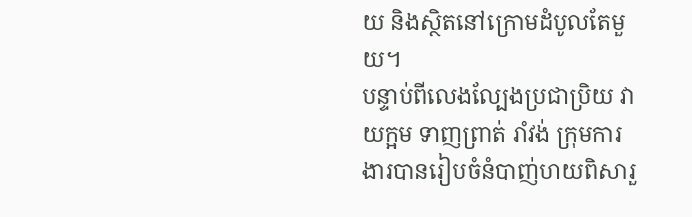យ និងស្ថិតនៅក្រោមដំបូលតែមួយ។
បន្ទាប់ពីលេងល្បែងប្រជាប្រិយ វាយក្អម ទាញព្រាត់ រាំវង់ ក្រុមការងារបានរៀបចំនំបាញ់ហយពិសារួ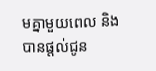មគ្នាមួយពេល និងបានផ្តល់ជូន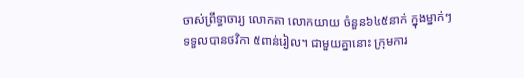ចាស់ព្រឹទ្ធាចារ្យ លោកតា លោកយាយ ចំនួន៦៤៥នាក់ ក្នុងម្នាក់ៗ ទទួលបានថវិកា ៥ពាន់រៀល។ ជាមួយគ្នានោះ ក្រុមការ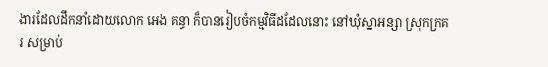ងារដែលដឹកនាំដោយលោក អេង គន្ធា ក៏បានរៀបចំកម្មវិធីដដែលនោះ នៅឃុំស្នាអន្សា ស្រុកក្រគរ សម្រាប់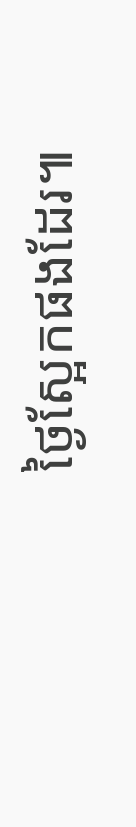ថ្ងៃស្អែកផងដែរ៕